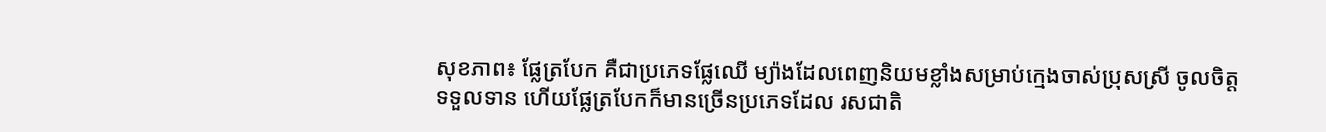សុខភាព៖ ផ្លែត្របែក គឺជាប្រភេទផ្លែឈើ ម្យ៉ាងដែលពេញនិយមខ្លាំងសម្រាប់ក្មេងចាស់ប្រុសស្រី ចូលចិត្តទទួលទាន ហើយផ្លែត្របែកក៏មានច្រើនប្រភេទដែល រសជាតិ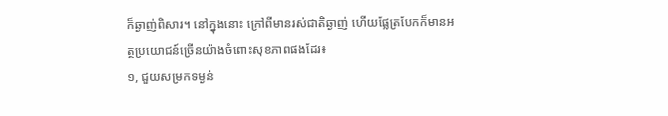ក៏ឆ្ងាញ់ពិសារ។ នៅក្នុងនោះ ក្រៅពីមានរស់ជាតិឆ្ងាញ់ ហើយផ្លែត្របែកក៏មានអត្ថប្រយោជន៍ច្រើនយ៉ាងចំពោះសុខភាពផងដែរ៖
១, ជួយសម្រកទម្ងន់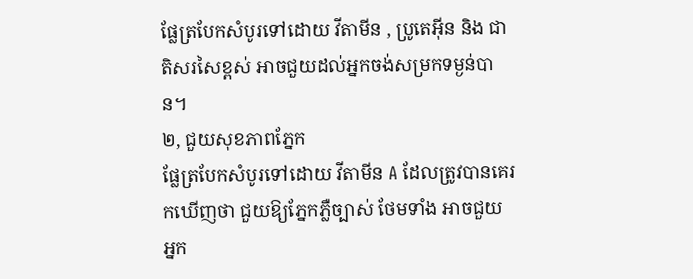ផ្លែត្របែកសំបូរទៅដោយ វីតាមីន , ប្រូតេអ៊ីន និង ជាតិសរសៃខ្ពស់ អាចជួយដល់អ្នកចង់សម្រកទម្ងន់បាន។
២, ជួយសុខភាពភ្នែក
ផ្លែត្របែកសំបូរទៅដោយ វីតាមីន A ដែលត្រូវបានគេរកឃើញថា ជួយឱ្យភ្នែកភ្លឺច្បាស់ ថែមទាំង អាចជួយ អ្នក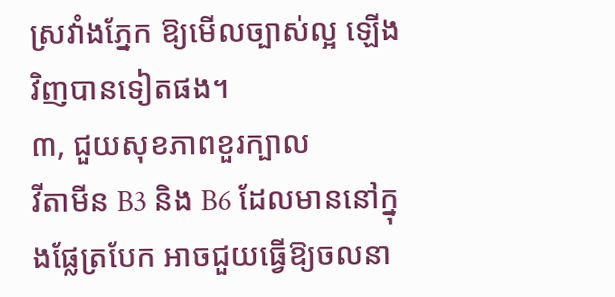ស្រវាំងភ្នែក ឱ្យមើលច្បាស់ល្អ ឡើងវិញបានទៀតផង។
៣, ជួយសុខភាពខួរក្បាល
វីតាមីន B3 និង B6 ដែលមាននៅក្នុងផ្លែត្របែក អាចជួយធ្វើឱ្យចលនា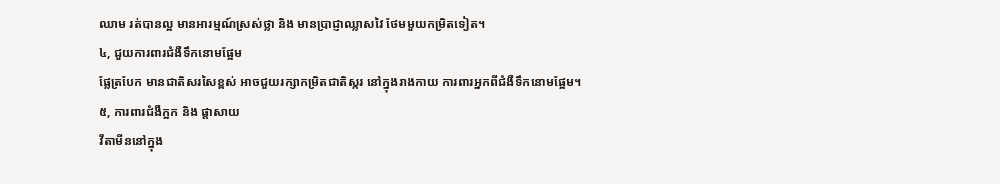ឈាម រត់បានល្អ មានអារម្មណ៍ស្រស់ថ្លា និង មានប្រាជ្ញាឈ្លាសវៃ ថែមមួយកម្រិតទៀត។
៤, ជួយការពារជំងឺទឹកនោមផ្អែម
ផ្លែត្របែក មានជាតិសរសៃខ្ពស់ អាចជួយរក្សាកម្រិតជាតិស្ករ នៅក្នុងរាងកាយ ការពារអ្នកពីជំងឺទឹកនោមផ្អែម។
៥, ការពារជំងឺក្អក និង ផ្តាសាយ
វីតាមីននៅក្នុង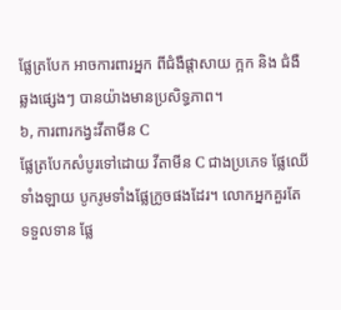ផ្លែត្របែក អាចការពារអ្នក ពីជំងឺផ្តាសាយ ក្អក និង ជំងឺឆ្លងផ្សេងៗ បានយ៉ាងមានប្រសិទ្ធភាព។
៦, ការពារកង្វះវីតាមីន C
ផ្លែត្របែកសំបូរទៅដោយ វីតាមីន C ជាងប្រភេទ ផ្លែឈើទាំងឡាយ បូករូមទាំងផ្លែក្រូចផងដែរ។ លោកអ្នកគួរតែ ទទួលទាន ផ្លែ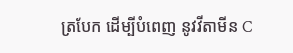ត្របែក ដើម្បីបំពេញ នូវវីតាមីន C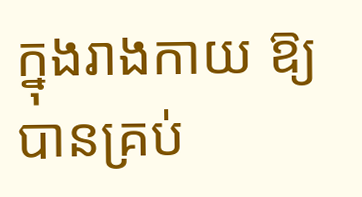ក្នុងរាងកាយ ឱ្យបានគ្រប់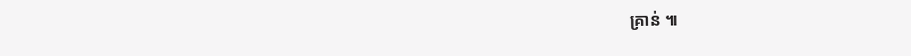គ្រាន់ ៕